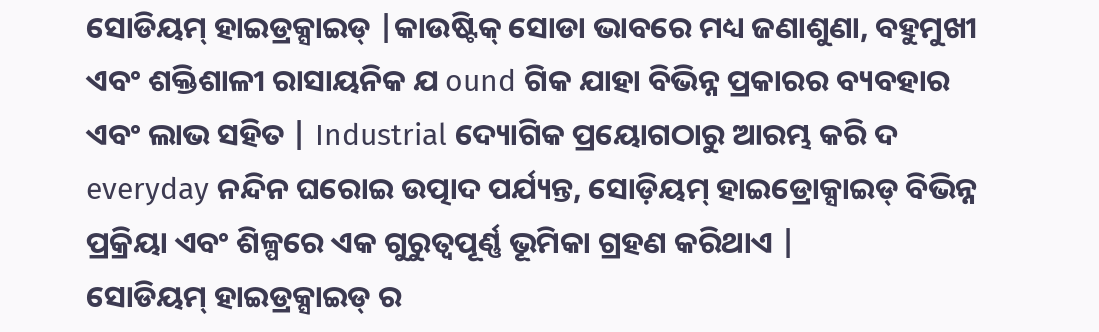ସୋଡିୟମ୍ ହାଇଡ୍ରକ୍ସାଇଡ୍ |କାଉଷ୍ଟିକ୍ ସୋଡା ଭାବରେ ମଧ୍ୟ ଜଣାଶୁଣା, ବହୁମୁଖୀ ଏବଂ ଶକ୍ତିଶାଳୀ ରାସାୟନିକ ଯ ound ଗିକ ଯାହା ବିଭିନ୍ନ ପ୍ରକାରର ବ୍ୟବହାର ଏବଂ ଲାଭ ସହିତ | Industrial ଦ୍ୟୋଗିକ ପ୍ରୟୋଗଠାରୁ ଆରମ୍ଭ କରି ଦ everyday ନନ୍ଦିନ ଘରୋଇ ଉତ୍ପାଦ ପର୍ଯ୍ୟନ୍ତ, ସୋଡ଼ିୟମ୍ ହାଇଡ୍ରୋକ୍ସାଇଡ୍ ବିଭିନ୍ନ ପ୍ରକ୍ରିୟା ଏବଂ ଶିଳ୍ପରେ ଏକ ଗୁରୁତ୍ୱପୂର୍ଣ୍ଣ ଭୂମିକା ଗ୍ରହଣ କରିଥାଏ |
ସୋଡିୟମ୍ ହାଇଡ୍ରକ୍ସାଇଡ୍ ର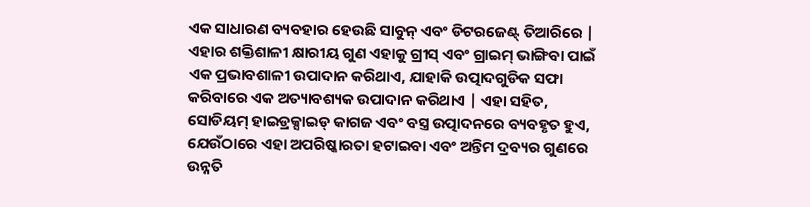ଏକ ସାଧାରଣ ବ୍ୟବହାର ହେଉଛି ସାବୁନ୍ ଏବଂ ଡିଟରଜେଣ୍ଟ୍ ତିଆରିରେ | ଏହାର ଶକ୍ତିଶାଳୀ କ୍ଷାରୀୟ ଗୁଣ ଏହାକୁ ଗ୍ରୀସ୍ ଏବଂ ଗ୍ରାଇମ୍ ଭାଙ୍ଗିବା ପାଇଁ ଏକ ପ୍ରଭାବଶାଳୀ ଉପାଦାନ କରିଥାଏ, ଯାହାକି ଉତ୍ପାଦଗୁଡିକ ସଫା କରିବାରେ ଏକ ଅତ୍ୟାବଶ୍ୟକ ଉପାଦାନ କରିଥାଏ | ଏହା ସହିତ, ସୋଡିୟମ୍ ହାଇଡ୍ରକ୍ସାଇଡ୍ କାଗଜ ଏବଂ ବସ୍ତ୍ର ଉତ୍ପାଦନରେ ବ୍ୟବହୃତ ହୁଏ, ଯେଉଁଠାରେ ଏହା ଅପରିଷ୍କାରତା ହଟାଇବା ଏବଂ ଅନ୍ତିମ ଦ୍ରବ୍ୟର ଗୁଣରେ ଉନ୍ନତି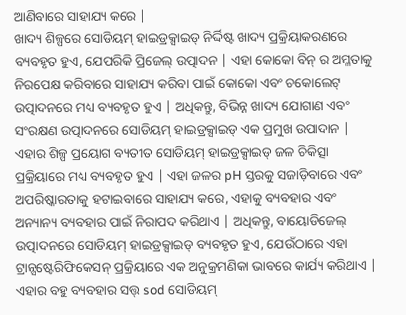ଆଣିବାରେ ସାହାଯ୍ୟ କରେ |
ଖାଦ୍ୟ ଶିଳ୍ପରେ ସୋଡିୟମ୍ ହାଇଡ୍ରକ୍ସାଇଡ୍ ନିର୍ଦ୍ଦିଷ୍ଟ ଖାଦ୍ୟ ପ୍ରକ୍ରିୟାକରଣରେ ବ୍ୟବହୃତ ହୁଏ, ଯେପରିକି ପ୍ରିଜେଲ୍ ଉତ୍ପାଦନ | ଏହା କୋକୋ ବିନ୍ ର ଅମ୍ଳତାକୁ ନିରପେକ୍ଷ କରିବାରେ ସାହାଯ୍ୟ କରିବା ପାଇଁ କୋକୋ ଏବଂ ଚକୋଲେଟ୍ ଉତ୍ପାଦନରେ ମଧ୍ୟ ବ୍ୟବହୃତ ହୁଏ | ଅଧିକନ୍ତୁ, ବିଭିନ୍ନ ଖାଦ୍ୟ ଯୋଗାଣ ଏବଂ ସଂରକ୍ଷଣ ଉତ୍ପାଦନରେ ସୋଡିୟମ୍ ହାଇଡ୍ରକ୍ସାଇଡ୍ ଏକ ପ୍ରମୁଖ ଉପାଦାନ |
ଏହାର ଶିଳ୍ପ ପ୍ରୟୋଗ ବ୍ୟତୀତ ସୋଡିୟମ୍ ହାଇଡ୍ରକ୍ସାଇଡ୍ ଜଳ ଚିକିତ୍ସା ପ୍ରକ୍ରିୟାରେ ମଧ୍ୟ ବ୍ୟବହୃତ ହୁଏ | ଏହା ଜଳର pH ସ୍ତରକୁ ସଜାଡ଼ିବାରେ ଏବଂ ଅପରିଷ୍କାରତାକୁ ହଟାଇବାରେ ସାହାଯ୍ୟ କରେ, ଏହାକୁ ବ୍ୟବହାର ଏବଂ ଅନ୍ୟାନ୍ୟ ବ୍ୟବହାର ପାଇଁ ନିରାପଦ କରିଥାଏ | ଅଧିକନ୍ତୁ, ବାୟୋଡିଜେଲ୍ ଉତ୍ପାଦନରେ ସୋଡିୟମ୍ ହାଇଡ୍ରକ୍ସାଇଡ୍ ବ୍ୟବହୃତ ହୁଏ, ଯେଉଁଠାରେ ଏହା ଟ୍ରାନ୍ସଷ୍ଟେରିଫିକେସନ୍ ପ୍ରକ୍ରିୟାରେ ଏକ ଅନୁକ୍ରମଣିକା ଭାବରେ କାର୍ଯ୍ୟ କରିଥାଏ |
ଏହାର ବହୁ ବ୍ୟବହାର ସତ୍ତ୍ sod ସୋଡିୟମ୍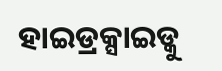ହାଇଡ୍ରକ୍ସାଇଡ୍କୁ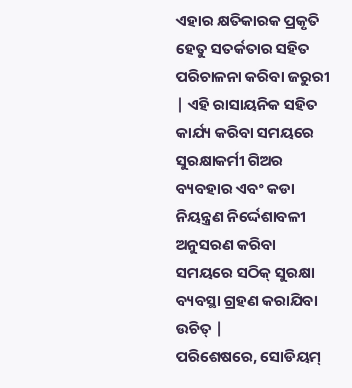ଏହାର କ୍ଷତିକାରକ ପ୍ରକୃତି ହେତୁ ସତର୍କତାର ସହିତ ପରିଚାଳନା କରିବା ଜରୁରୀ | ଏହି ରାସାୟନିକ ସହିତ କାର୍ଯ୍ୟ କରିବା ସମୟରେ ସୁରକ୍ଷାକର୍ମୀ ଗିଅର ବ୍ୟବହାର ଏବଂ କଡା ନିୟନ୍ତ୍ରଣ ନିର୍ଦ୍ଦେଶାବଳୀ ଅନୁସରଣ କରିବା ସମୟରେ ସଠିକ୍ ସୁରକ୍ଷା ବ୍ୟବସ୍ଥା ଗ୍ରହଣ କରାଯିବା ଉଚିତ୍ |
ପରିଶେଷରେ, ସୋଡିୟମ୍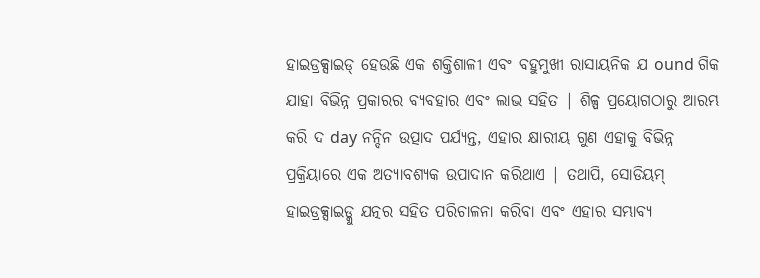ହାଇଡ୍ରକ୍ସାଇଡ୍ ହେଉଛି ଏକ ଶକ୍ତିଶାଳୀ ଏବଂ ବହୁମୁଖୀ ରାସାୟନିକ ଯ ound ଗିକ ଯାହା ବିଭିନ୍ନ ପ୍ରକାରର ବ୍ୟବହାର ଏବଂ ଲାଭ ସହିତ | ଶିଳ୍ପ ପ୍ରୟୋଗଠାରୁ ଆରମ୍ଭ କରି ଦ day ନନ୍ଦିନ ଉତ୍ପାଦ ପର୍ଯ୍ୟନ୍ତ, ଏହାର କ୍ଷାରୀୟ ଗୁଣ ଏହାକୁ ବିଭିନ୍ନ ପ୍ରକ୍ରିୟାରେ ଏକ ଅତ୍ୟାବଶ୍ୟକ ଉପାଦାନ କରିଥାଏ | ତଥାପି, ସୋଡିୟମ୍ ହାଇଡ୍ରକ୍ସାଇଡ୍କୁ ଯତ୍ନର ସହିତ ପରିଚାଳନା କରିବା ଏବଂ ଏହାର ସମ୍ଭାବ୍ୟ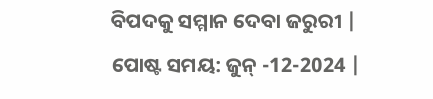ବିପଦକୁ ସମ୍ମାନ ଦେବା ଜରୁରୀ |
ପୋଷ୍ଟ ସମୟ: ଜୁନ୍ -12-2024 |